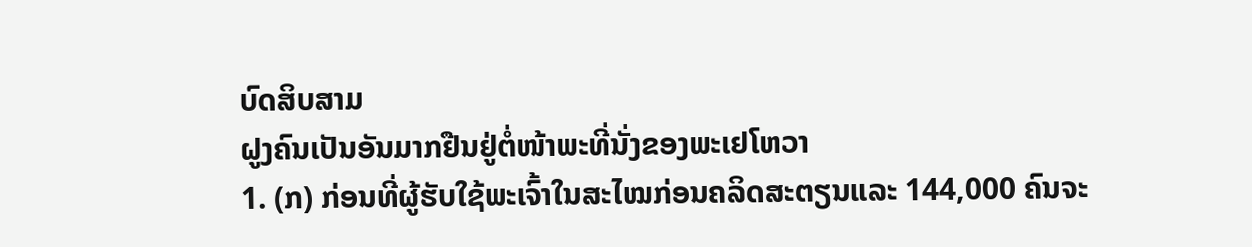ບົດສິບສາມ
ຝູງຄົນເປັນອັນມາກຢືນຢູ່ຕໍ່ໜ້າພະທີ່ນັ່ງຂອງພະເຢໂຫວາ
1. (ກ) ກ່ອນທີ່ຜູ້ຮັບໃຊ້ພະເຈົ້າໃນສະໄໝກ່ອນຄລິດສະຕຽນແລະ 144,000 ຄົນຈະ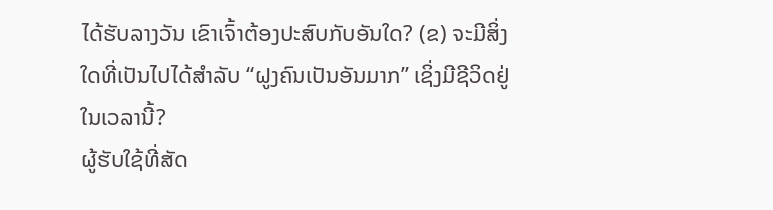ໄດ້ຮັບລາງວັນ ເຂົາເຈົ້າຕ້ອງປະສົບກັບອັນໃດ? (ຂ) ຈະມີສິ່ງໃດທີ່ເປັນໄປໄດ້ສຳລັບ “ຝູງຄົນເປັນອັນມາກ” ເຊິ່ງມີຊີວິດຢູ່ໃນເວລານີ້?
ຜູ້ຮັບໃຊ້ທີ່ສັດ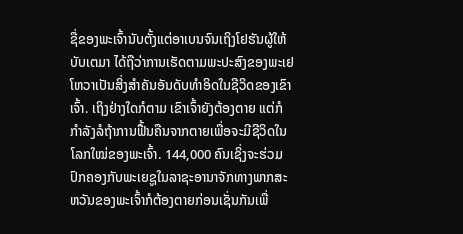ຊື່ຂອງພະເຈົ້ານັບຕັ້ງແຕ່ອາເບນຈົນເຖິງໂຢຮັນຜູ້ໃຫ້ບັບເຕມາ ໄດ້ຖືວ່າການເຮັດຕາມພະປະສົງຂອງພະເຢໂຫວາເປັນສິ່ງສຳຄັນອັນດັບທຳອິດໃນຊີວິດຂອງເຂົາເຈົ້າ. ເຖິງຢ່າງໃດກໍຕາມ ເຂົາເຈົ້າຍັງຕ້ອງຕາຍ ແຕ່ກໍກຳລັງລໍຖ້າການຟື້ນຄືນຈາກຕາຍເພື່ອຈະມີຊີວິດໃນໂລກໃໝ່ຂອງພະເຈົ້າ. 144,000 ຄົນເຊິ່ງຈະຮ່ວມປົກຄອງກັບພະເຍຊູໃນລາຊະອານາຈັກທາງພາກສະຫວັນຂອງພະເຈົ້າກໍຕ້ອງຕາຍກ່ອນເຊັ່ນກັນເພື່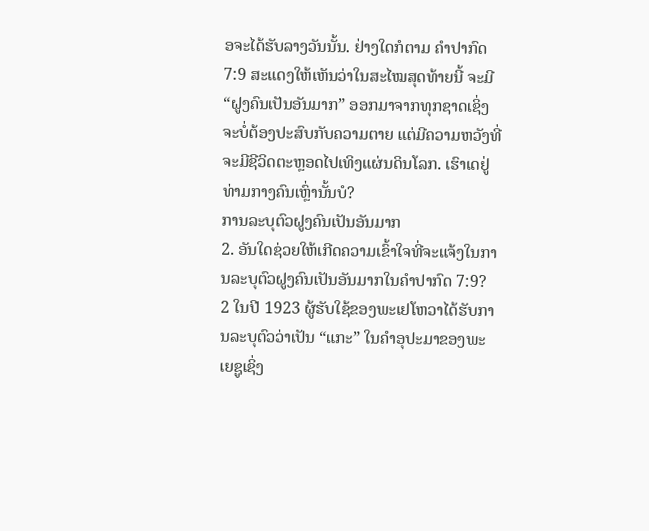ອຈະໄດ້ຮັບລາງວັນນັ້ນ. ຢ່າງໃດກໍຕາມ ຄຳປາກົດ 7:9 ສະແດງໃຫ້ເຫັນວ່າໃນສະໄໝສຸດທ້າຍນີ້ ຈະມີ “ຝູງຄົນເປັນອັນມາກ” ອອກມາຈາກທຸກຊາດເຊິ່ງຈະບໍ່ຕ້ອງປະສົບກັບຄວາມຕາຍ ແຕ່ມີຄວາມຫວັງທີ່ຈະມີຊີວິດຕະຫຼອດໄປເທິງແຜ່ນດິນໂລກ. ເຮົາເດຢູ່ທ່າມກາງຄົນເຫຼົ່ານັ້ນບໍ?
ການລະບຸຕົວຝູງຄົນເປັນອັນມາກ
2. ອັນໃດຊ່ວຍໃຫ້ເກີດຄວາມເຂົ້າໃຈທີ່ຈະແຈ້ງໃນການລະບຸຕົວຝູງຄົນເປັນອັນມາກໃນຄຳປາກົດ 7:9?
2 ໃນປີ 1923 ຜູ້ຮັບໃຊ້ຂອງພະເຢໂຫວາໄດ້ຮັບການລະບຸຕົວວ່າເປັນ “ແກະ” ໃນຄຳອຸປະມາຂອງພະເຍຊູເຊິ່ງ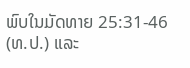ພົບໃນມັດທາຍ 25:31-46 (ທ.ປ.) ແລະ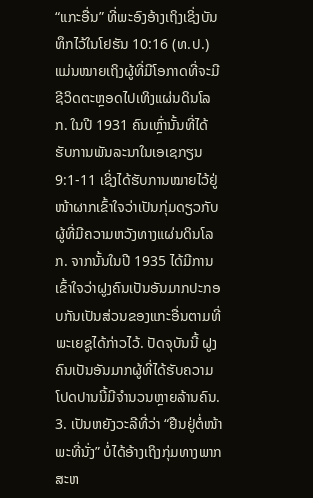“ແກະອື່ນ” ທີ່ພະອົງອ້າງເຖິງເຊິ່ງບັນທຶກໄວ້ໃນໂຢຮັນ 10:16 (ທ.ປ.) ແມ່ນໝາຍເຖິງຜູ້ທີ່ມີໂອກາດທີ່ຈະມີຊີວິດຕະຫຼອດໄປເທິງແຜ່ນດິນໂລກ. ໃນປີ 1931 ຄົນເຫຼົ່ານັ້ນທີ່ໄດ້ຮັບການພັນລະນາໃນເອເຊກຽນ 9:1-11 ເຊິ່ງໄດ້ຮັບການໝາຍໄວ້ຢູ່ໜ້າຜາກເຂົ້າໃຈວ່າເປັນກຸ່ມດຽວກັບຜູ້ທີ່ມີຄວາມຫວັງທາງແຜ່ນດິນໂລກ. ຈາກນັ້ນໃນປີ 1935 ໄດ້ມີການເຂົ້າໃຈວ່າຝູງຄົນເປັນອັນມາກປະກອບກັນເປັນສ່ວນຂອງແກະອື່ນຕາມທີ່ພະເຍຊູໄດ້ກ່າວໄວ້. ປັດຈຸບັນນີ້ ຝູງຄົນເປັນອັນມາກຜູ້ທີ່ໄດ້ຮັບຄວາມໂປດປານນີ້ມີຈຳນວນຫຼາຍລ້ານຄົນ.
3. ເປັນຫຍັງວະລີທີ່ວ່າ “ຢືນຢູ່ຕໍ່ໜ້າພະທີ່ນັ່ງ” ບໍ່ໄດ້ອ້າງເຖິງກຸ່ມທາງພາກສະຫ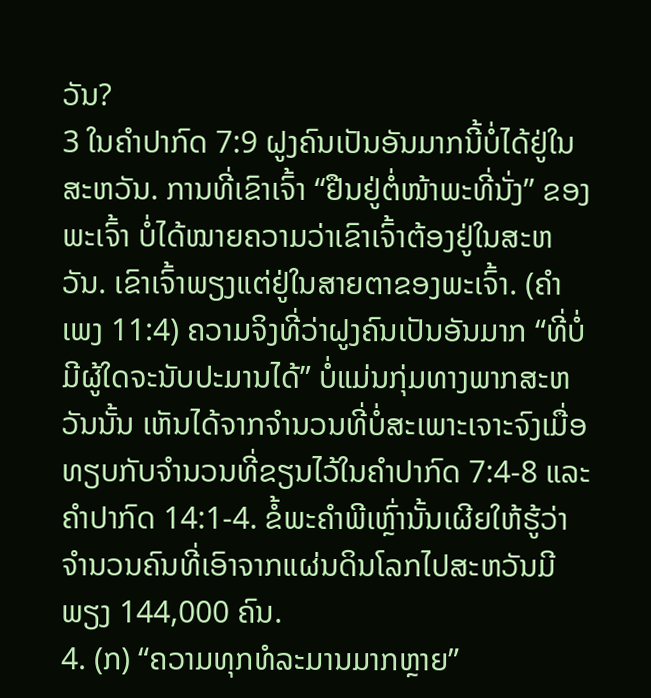ວັນ?
3 ໃນຄຳປາກົດ 7:9 ຝູງຄົນເປັນອັນມາກນີ້ບໍ່ໄດ້ຢູ່ໃນສະຫວັນ. ການທີ່ເຂົາເຈົ້າ “ຢືນຢູ່ຕໍ່ໜ້າພະທີ່ນັ່ງ” ຂອງພະເຈົ້າ ບໍ່ໄດ້ໝາຍຄວາມວ່າເຂົາເຈົ້າຕ້ອງຢູ່ໃນສະຫວັນ. ເຂົາເຈົ້າພຽງແຕ່ຢູ່ໃນສາຍຕາຂອງພະເຈົ້າ. (ຄຳເພງ 11:4) ຄວາມຈິງທີ່ວ່າຝູງຄົນເປັນອັນມາກ “ທີ່ບໍ່ມີຜູ້ໃດຈະນັບປະມານໄດ້” ບໍ່ແມ່ນກຸ່ມທາງພາກສະຫວັນນັ້ນ ເຫັນໄດ້ຈາກຈຳນວນທີ່ບໍ່ສະເພາະເຈາະຈົງເມື່ອທຽບກັບຈຳນວນທີ່ຂຽນໄວ້ໃນຄຳປາກົດ 7:4-8 ແລະ ຄຳປາກົດ 14:1-4. ຂໍ້ພະຄຳພີເຫຼົ່ານັ້ນເຜີຍໃຫ້ຮູ້ວ່າຈຳນວນຄົນທີ່ເອົາຈາກແຜ່ນດິນໂລກໄປສະຫວັນມີພຽງ 144,000 ຄົນ.
4. (ກ) “ຄວາມທຸກທໍລະມານມາກຫຼາຍ”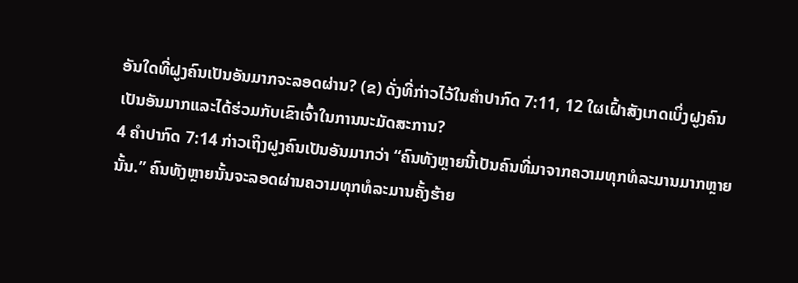ອັນໃດທີ່ຝູງຄົນເປັນອັນມາກຈະລອດຜ່ານ? (ຂ) ດັ່ງທີ່ກ່າວໄວ້ໃນຄຳປາກົດ 7:11, 12 ໃຜເຝົ້າສັງເກດເບິ່ງຝູງຄົນເປັນອັນມາກແລະໄດ້ຮ່ວມກັບເຂົາເຈົ້າໃນການນະມັດສະການ?
4 ຄຳປາກົດ 7:14 ກ່າວເຖິງຝູງຄົນເປັນອັນມາກວ່າ “ຄົນທັງຫຼາຍນີ້ເປັນຄົນທີ່ມາຈາກຄວາມທຸກທໍລະມານມາກຫຼາຍນັ້ນ.” ຄົນທັງຫຼາຍນັ້ນຈະລອດຜ່ານຄວາມທຸກທໍລະມານຄັ້ງຮ້າຍ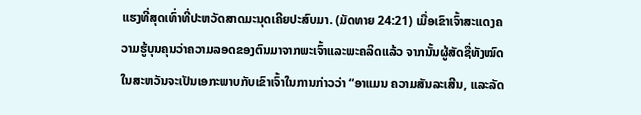ແຮງທີ່ສຸດເທົ່າທີ່ປະຫວັດສາດມະນຸດເຄີຍປະສົບມາ. (ມັດທາຍ 24:21) ເມື່ອເຂົາເຈົ້າສະແດງຄວາມຮູ້ບຸນຄຸນວ່າຄວາມລອດຂອງຕົນມາຈາກພະເຈົ້າແລະພະຄລິດແລ້ວ ຈາກນັ້ນຜູ້ສັດຊື່ທັງໝົດໃນສະຫວັນຈະເປັນເອກະພາບກັບເຂົາເຈົ້າໃນການກ່າວວ່າ “ອາແມນ ຄວາມສັນລະເສີນ, ແລະລັດ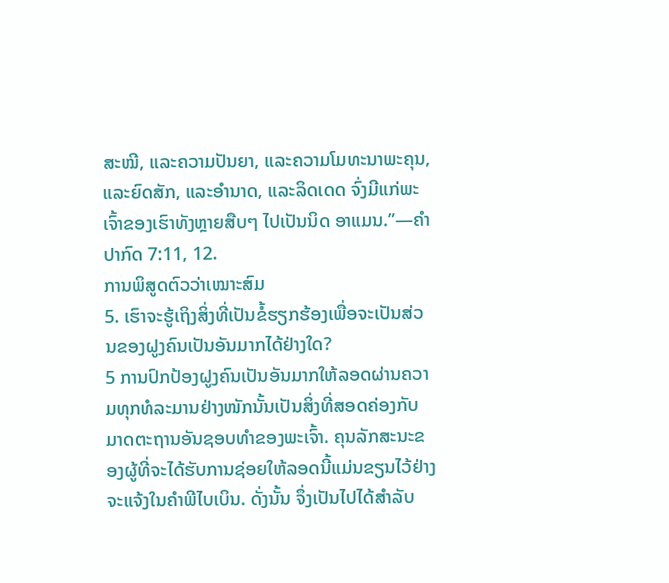ສະໝີ, ແລະຄວາມປັນຍາ, ແລະຄວາມໂມທະນາພະຄຸນ, ແລະຍົດສັກ, ແລະອຳນາດ, ແລະລິດເດດ ຈົ່ງມີແກ່ພະເຈົ້າຂອງເຮົາທັງຫຼາຍສືບໆ ໄປເປັນນິດ ອາແມນ.”—ຄຳປາກົດ 7:11, 12.
ການພິສູດຕົວວ່າເໝາະສົມ
5. ເຮົາຈະຮູ້ເຖິງສິ່ງທີ່ເປັນຂໍ້ຮຽກຮ້ອງເພື່ອຈະເປັນສ່ວນຂອງຝູງຄົນເປັນອັນມາກໄດ້ຢ່າງໃດ?
5 ການປົກປ້ອງຝູງຄົນເປັນອັນມາກໃຫ້ລອດຜ່ານຄວາມທຸກທໍລະມານຢ່າງໜັກນັ້ນເປັນສິ່ງທີ່ສອດຄ່ອງກັບມາດຕະຖານອັນຊອບທຳຂອງພະເຈົ້າ. ຄຸນລັກສະນະຂອງຜູ້ທີ່ຈະໄດ້ຮັບການຊ່ອຍໃຫ້ລອດນີ້ແມ່ນຂຽນໄວ້ຢ່າງຈະແຈ້ງໃນຄຳພີໄບເບິນ. ດັ່ງນັ້ນ ຈຶ່ງເປັນໄປໄດ້ສຳລັບ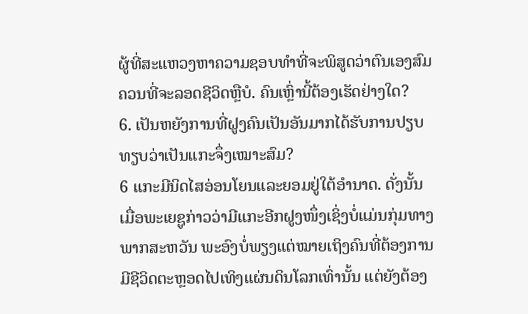ຜູ້ທີ່ສະແຫວງຫາຄວາມຊອບທຳທີ່ຈະພິສູດວ່າຕົນເອງສົມຄວນທີ່ຈະລອດຊີວິດຫຼືບໍ. ຄົນເຫຼົ່ານີ້ຕ້ອງເຮັດຢ່າງໃດ?
6. ເປັນຫຍັງການທີ່ຝູງຄົນເປັນອັນມາກໄດ້ຮັບການປຽບທຽບວ່າເປັນແກະຈຶ່ງເໝາະສົມ?
6 ແກະມີນິດໄສອ່ອນໂຍນແລະຍອມຢູ່ໃຕ້ອຳນາດ. ດັ່ງນັ້ນ ເມື່ອພະເຍຊູກ່າວວ່າມີແກະອີກຝູງໜຶ່ງເຊິ່ງບໍ່ແມ່ນກຸ່ມທາງພາກສະຫວັນ ພະອົງບໍ່ພຽງແຕ່ໝາຍເຖິງຄົນທີ່ຕ້ອງການມີຊີວິດຕະຫຼອດໄປເທິງແຜ່ນດິນໂລກເທົ່ານັ້ນ ແຕ່ຍັງຕ້ອງ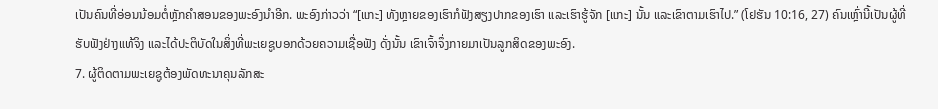ເປັນຄົນທີ່ອ່ອນນ້ອມຕໍ່ຫຼັກຄຳສອນຂອງພະອົງນຳອີກ. ພະອົງກ່າວວ່າ “[ແກະ] ທັງຫຼາຍຂອງເຮົາກໍຟັງສຽງປາກຂອງເຮົາ ແລະເຮົາຮູ້ຈັກ [ແກະ] ນັ້ນ ແລະເຂົາຕາມເຮົາໄປ.” (ໂຢຮັນ 10:16, 27) ຄົນເຫຼົ່ານີ້ເປັນຜູ້ທີ່ຮັບຟັງຢ່າງແທ້ຈິງ ແລະໄດ້ປະຕິບັດໃນສິ່ງທີ່ພະເຍຊູບອກດ້ວຍຄວາມເຊື່ອຟັງ ດັ່ງນັ້ນ ເຂົາເຈົ້າຈຶ່ງກາຍມາເປັນລູກສິດຂອງພະອົງ.
7. ຜູ້ຕິດຕາມພະເຍຊູຕ້ອງພັດທະນາຄຸນລັກສະ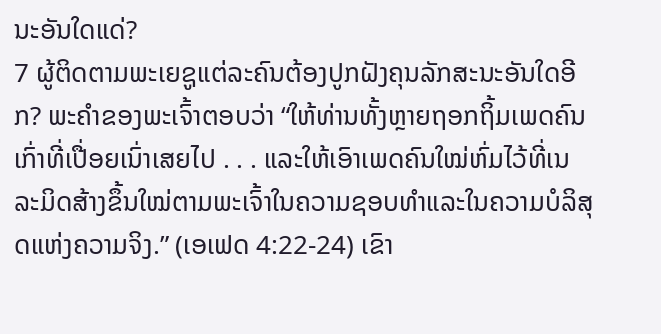ນະອັນໃດແດ່?
7 ຜູ້ຕິດຕາມພະເຍຊູແຕ່ລະຄົນຕ້ອງປູກຝັງຄຸນລັກສະນະອັນໃດອີກ? ພະຄຳຂອງພະເຈົ້າຕອບວ່າ “ໃຫ້ທ່ານທັ້ງຫຼາຍຖອກຖິ້ມເພດຄົນເກົ່າທີ່ເປື່ອຍເນົ່າເສຍໄປ . . . ແລະໃຫ້ເອົາເພດຄົນໃໝ່ຫົ່ມໄວ້ທີ່ເນລະມິດສ້າງຂຶ້ນໃໝ່ຕາມພະເຈົ້າໃນຄວາມຊອບທຳແລະໃນຄວາມບໍລິສຸດແຫ່ງຄວາມຈິງ.” (ເອເຟດ 4:22-24) ເຂົາ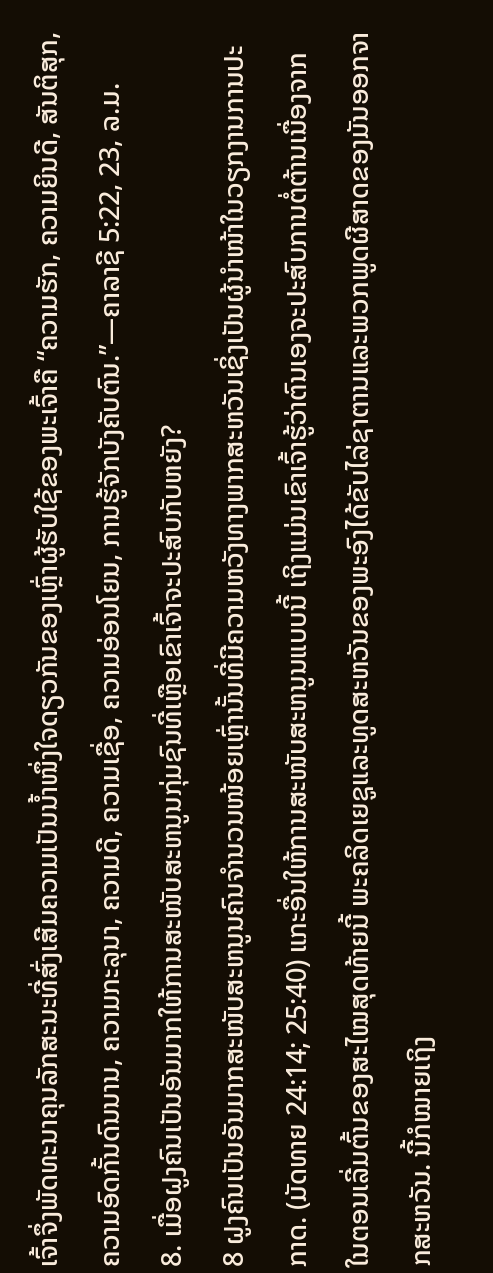ເຈົ້າຈຶ່ງພັດທະນາຄຸນລັກສະນະທີ່ສົ່ງເສີມຄວາມເປັນນ້ຳໜຶ່ງໃຈດຽວກັນຂອງເຫຼົ່າຜູ້ຮັບໃຊ້ຂອງພະເຈົ້າຄື “ຄວາມຮັກ, ຄວາມຍິນດີ, ສັນຕິສຸກ, ຄວາມອົດກັ້ນດົນນານ, ຄວາມກະລຸນາ, ຄວາມດີ, ຄວາມເຊື່ອ, ຄວາມອ່ອນໂຍນ, ການຮູ້ຈັກບັງຄັບຕົນ.”—ຄາລາຊີ 5:22, 23, ລ.ມ.
8. ເມື່ອຝູງຄົນເປັນອັນມາກໃຫ້ການສະໜັບສະຫນູນກຸ່ມຊົນທີ່ເຫຼືອເຂົາເຈົ້າຈະປະສົບກັບຫຍັງ?
8 ຝູງຄົນເປັນອັນມາກສະໜັບສະຫນູນຄົນຈຳນວນໜ້ອຍເຫຼົ່ານັ້ນທີ່ມີຄວາມຫວັງທາງພາກສະຫວັນເຊິ່ງເປັນຜູ້ນຳໜ້າໃນວຽກງານການປະກາດ. (ມັດທາຍ 24:14; 25:40) ແກະອື່ນໃຫ້ການສະໜັບສະຫນູນແບບນີ້ ເຖິງແມ່ນເຂົາເຈົ້າຮູ້ວ່າຕົນເອງຈະປະສົບການຕໍ່ຕ້ານເນື່ອງຈາກໃນຕອນເລີ່ມຕົ້ນຂອງສະໄໝສຸດທ້າຍນີ້ ພະຄລິດເຍຊູແລະທູດສະຫວັນຂອງພະອົງໄດ້ຂັບໄລ່ຊາຕານແລະພວກພູດຜີສາດຂອງມັນອອກຈາກສະຫວັນ. ນີ້ກໍໝາຍເຖິງ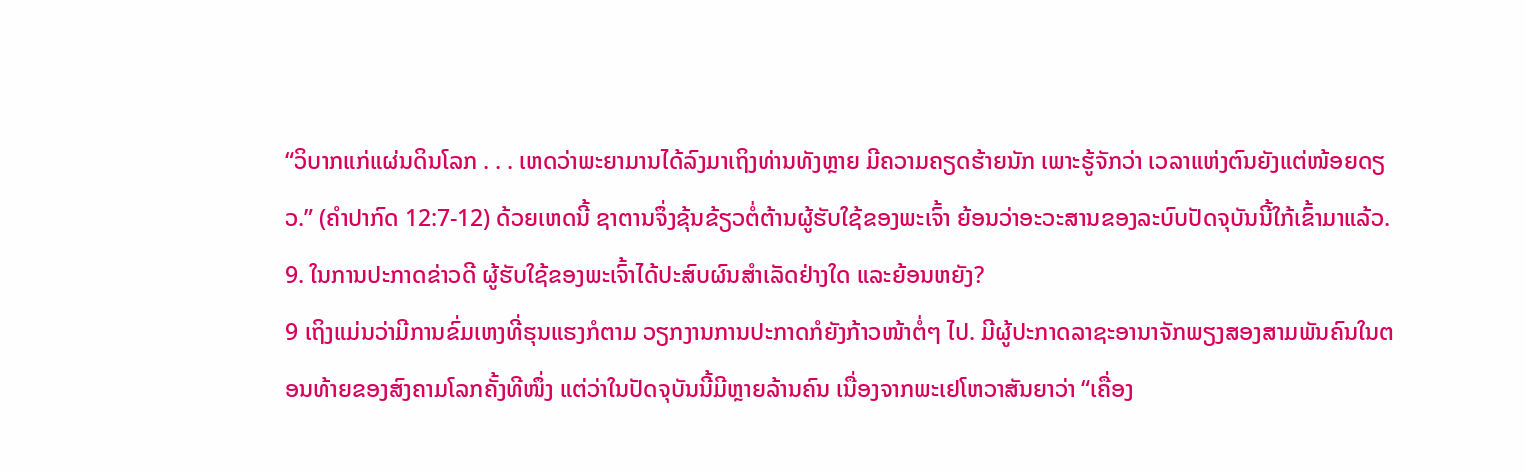“ວິບາກແກ່ແຜ່ນດິນໂລກ . . . ເຫດວ່າພະຍາມານໄດ້ລົງມາເຖິງທ່ານທັງຫຼາຍ ມີຄວາມຄຽດຮ້າຍນັກ ເພາະຮູ້ຈັກວ່າ ເວລາແຫ່ງຕົນຍັງແຕ່ໜ້ອຍດຽວ.” (ຄຳປາກົດ 12:7-12) ດ້ວຍເຫດນີ້ ຊາຕານຈຶ່ງຂຸ້ນຂ້ຽວຕໍ່ຕ້ານຜູ້ຮັບໃຊ້ຂອງພະເຈົ້າ ຍ້ອນວ່າອະວະສານຂອງລະບົບປັດຈຸບັນນີ້ໃກ້ເຂົ້າມາແລ້ວ.
9. ໃນການປະກາດຂ່າວດີ ຜູ້ຮັບໃຊ້ຂອງພະເຈົ້າໄດ້ປະສົບຜົນສຳເລັດຢ່າງໃດ ແລະຍ້ອນຫຍັງ?
9 ເຖິງແມ່ນວ່າມີການຂົ່ມເຫງທີ່ຮຸນແຮງກໍຕາມ ວຽກງານການປະກາດກໍຍັງກ້າວໜ້າຕໍ່ໆ ໄປ. ມີຜູ້ປະກາດລາຊະອານາຈັກພຽງສອງສາມພັນຄົນໃນຕອນທ້າຍຂອງສົງຄາມໂລກຄັ້ງທີໜຶ່ງ ແຕ່ວ່າໃນປັດຈຸບັນນີ້ມີຫຼາຍລ້ານຄົນ ເນື່ອງຈາກພະເຢໂຫວາສັນຍາວ່າ “ເຄື່ອງ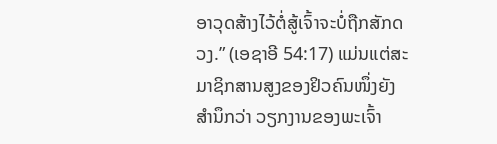ອາວຸດສ້າງໄວ້ຕໍ່ສູ້ເຈົ້າຈະບໍ່ຖືກສັກດວງ.” (ເອຊາອີ 54:17) ແມ່ນແຕ່ສະມາຊິກສານສູງຂອງຢິວຄົນໜຶ່ງຍັງສຳນຶກວ່າ ວຽກງານຂອງພະເຈົ້າ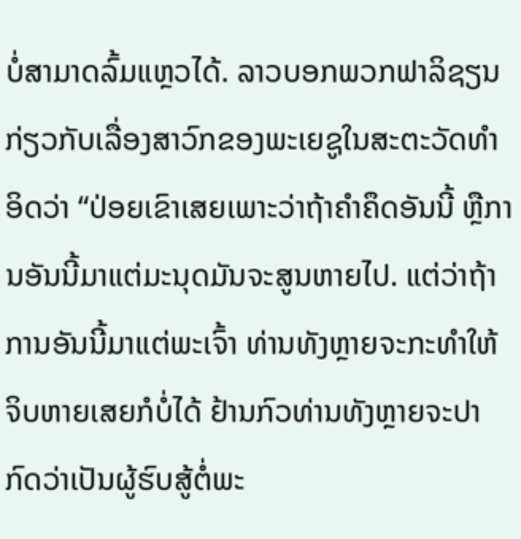ບໍ່ສາມາດລົ້ມແຫຼວໄດ້. ລາວບອກພວກຟາລິຊຽນກ່ຽວກັບເລື່ອງສາວົກຂອງພະເຍຊູໃນສະຕະວັດທຳອິດວ່າ “ປ່ອຍເຂົາເສຍເພາະວ່າຖ້າຄຳຄຶດອັນນີ້ ຫຼືການອັນນີ້ມາແຕ່ມະນຸດມັນຈະສູນຫາຍໄປ. ແຕ່ວ່າຖ້າການອັນນີ້ມາແຕ່ພະເຈົ້າ ທ່ານທັງຫຼາຍຈະກະທຳໃຫ້ຈິບຫາຍເສຍກໍບໍ່ໄດ້ ຢ້ານກົວທ່ານທັງຫຼາຍຈະປາກົດວ່າເປັນຜູ້ຮົບສູ້ຕໍ່ພະ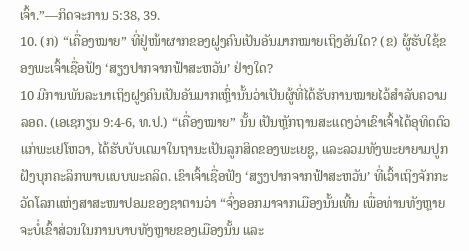ເຈົ້າ.”—ກິດຈະການ 5:38, 39.
10. (ກ) “ເຄື່ອງໝາຍ” ທີ່ຢູ່ໜ້າຜາກຂອງຝູງຄົນເປັນອັນມາກໝາຍເຖິງອັນໃດ? (ຂ) ຜູ້ຮັບໃຊ້ຂອງພະເຈົ້າເຊື່ອຟັງ ‘ສຽງປາກຈາກຟ້າສະຫວັນ’ ຢ່າງໃດ?
10 ມີການພັນລະນາເຖິງຝູງຄົນເປັນອັນມາກເຫຼົ່ານັ້ນວ່າເປັນຜູ້ທີ່ໄດ້ຮັບການໝາຍໄວ້ສຳລັບຄວາມລອດ. (ເອເຊກຽນ 9:4-6, ທ.ປ.) “ເຄື່ອງໝາຍ” ນັ້ນ ເປັນຫຼັກຖານສະແດງວ່າເຂົາເຈົ້າໄດ້ອຸທິດຕົວແກ່ພະເຢໂຫວາ, ໄດ້ຮັບບັບເຕມາໃນຖານະເປັນລູກສິດຂອງພະເຍຊູ, ແລະລວມທັງພະຍາຍາມປູກຝັງບຸກຄະລິກພາບແບບພະຄລິດ. ເຂົາເຈົ້າເຊື່ອຟັງ ‘ສຽງປາກຈາກຟ້າສະຫວັນ’ ທີ່ເວົ້າເຖິງຈັກກະວັດໂລກແຫ່ງສາສະໜາປອມຂອງຊາຕານວ່າ “ຈົ່ງອອກມາຈາກເມືອງນັ້ນເທີ້ນ ເພື່ອທ່ານທັງຫຼາຍຈະບໍ່ເຂົ້າສ່ວນໃນການບາບທັງຫຼາຍຂອງເມືອງນັ້ນ ແລະ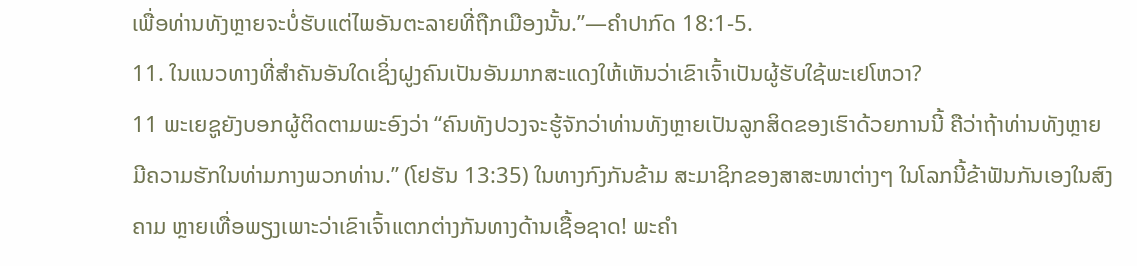ເພື່ອທ່ານທັງຫຼາຍຈະບໍ່ຮັບແຕ່ໄພອັນຕະລາຍທີ່ຖືກເມືອງນັ້ນ.”—ຄຳປາກົດ 18:1-5.
11. ໃນແນວທາງທີ່ສຳຄັນອັນໃດເຊິ່ງຝູງຄົນເປັນອັນມາກສະແດງໃຫ້ເຫັນວ່າເຂົາເຈົ້າເປັນຜູ້ຮັບໃຊ້ພະເຢໂຫວາ?
11 ພະເຍຊູຍັງບອກຜູ້ຕິດຕາມພະອົງວ່າ “ຄົນທັງປວງຈະຮູ້ຈັກວ່າທ່ານທັງຫຼາຍເປັນລູກສິດຂອງເຮົາດ້ວຍການນີ້ ຄືວ່າຖ້າທ່ານທັງຫຼາຍມີຄວາມຮັກໃນທ່າມກາງພວກທ່ານ.” (ໂຢຮັນ 13:35) ໃນທາງກົງກັນຂ້າມ ສະມາຊິກຂອງສາສະໜາຕ່າງໆ ໃນໂລກນີ້ຂ້າຟັນກັນເອງໃນສົງຄາມ ຫຼາຍເທື່ອພຽງເພາະວ່າເຂົາເຈົ້າແຕກຕ່າງກັນທາງດ້ານເຊື້ອຊາດ! ພະຄຳ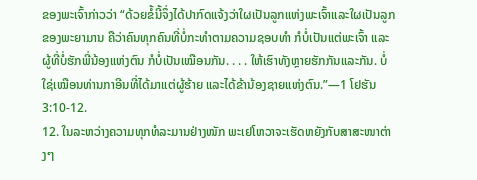ຂອງພະເຈົ້າກ່າວວ່າ “ດ້ວຍຂໍ້ນີ້ຈຶ່ງໄດ້ປາກົດແຈ້ງວ່າໃຜເປັນລູກແຫ່ງພະເຈົ້າແລະໃຜເປັນລູກຂອງພະຍາມານ ຄືວ່າຄົນທຸກຄົນທີ່ບໍ່ກະທຳຕາມຄວາມຊອບທຳ ກໍບໍ່ເປັນແຕ່ພະເຈົ້າ ແລະຜູ້ທີ່ບໍ່ຮັກພີ່ນ້ອງແຫ່ງຕົນ ກໍບໍ່ເປັນເໝືອນກັນ. . . . ໃຫ້ເຮົາທັງຫຼາຍຮັກກັນແລະກັນ. ບໍ່ໃຊ່ເໝືອນທ່ານກາອີນທີ່ໄດ້ມາແຕ່ຜູ້ຮ້າຍ ແລະໄດ້ຂ້ານ້ອງຊາຍແຫ່ງຕົນ.”—1 ໂຢຮັນ 3:10-12.
12. ໃນລະຫວ່າງຄວາມທຸກທໍລະມານຢ່າງໜັກ ພະເຢໂຫວາຈະເຮັດຫຍັງກັບສາສະໜາຕ່າງໆ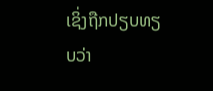ເຊິ່ງຖືກປຽບທຽບວ່າ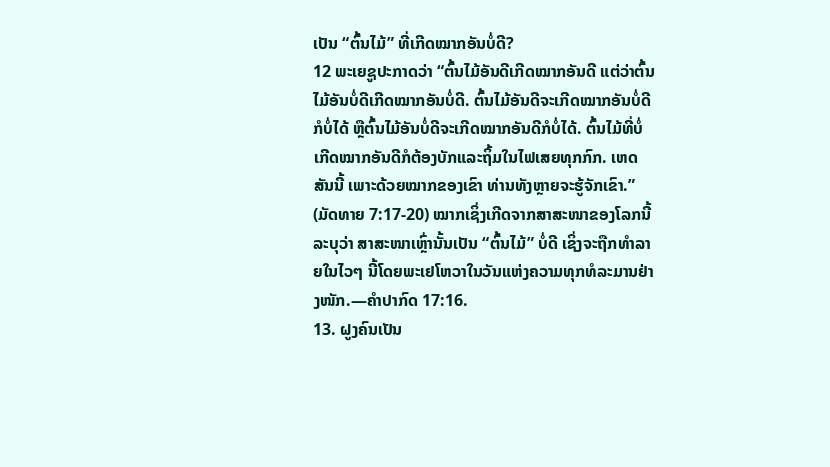ເປັນ “ຕົ້ນໄມ້” ທີ່ເກີດໝາກອັນບໍ່ດີ?
12 ພະເຍຊູປະກາດວ່າ “ຕົ້ນໄມ້ອັນດີເກີດໝາກອັນດີ ແຕ່ວ່າຕົ້ນໄມ້ອັນບໍ່ດີເກີດໝາກອັນບໍ່ດີ. ຕົ້ນໄມ້ອັນດີຈະເກີດໝາກອັນບໍ່ດີກໍບໍ່ໄດ້ ຫຼືຕົ້ນໄມ້ອັນບໍ່ດີຈະເກີດໝາກອັນດີກໍບໍ່ໄດ້. ຕົ້ນໄມ້ທີ່ບໍ່ເກີດໝາກອັນດີກໍຕ້ອງບັກແລະຖິ້ມໃນໄຟເສຍທຸກກົກ. ເຫດສັນນີ້ ເພາະດ້ວຍໝາກຂອງເຂົາ ທ່ານທັງຫຼາຍຈະຮູ້ຈັກເຂົາ.” (ມັດທາຍ 7:17-20) ໝາກເຊິ່ງເກີດຈາກສາສະໜາຂອງໂລກນີ້ລະບຸວ່າ ສາສະໜາເຫຼົ່ານັ້ນເປັນ “ຕົ້ນໄມ້” ບໍ່ດີ ເຊິ່ງຈະຖືກທຳລາຍໃນໄວໆ ນີ້ໂດຍພະເຢໂຫວາໃນວັນແຫ່ງຄວາມທຸກທໍລະມານຢ່າງໜັກ.—ຄຳປາກົດ 17:16.
13. ຝູງຄົນເປັນ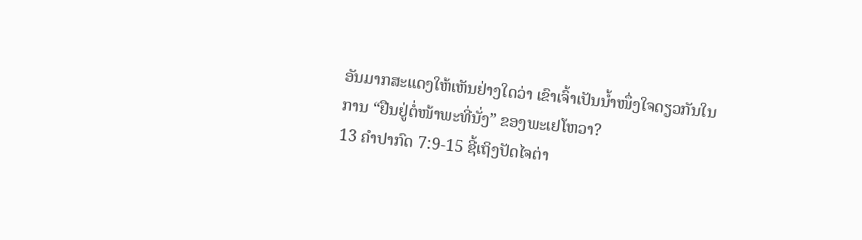ອັນມາກສະແດງໃຫ້ເຫັນຢ່າງໃດວ່າ ເຂົາເຈົ້າເປັນນ້ຳໜຶ່ງໃຈດຽວກັນໃນການ “ຢືນຢູ່ຕໍ່ໜ້າພະທີ່ນັ່ງ” ຂອງພະເຢໂຫວາ?
13 ຄຳປາກົດ 7:9-15 ຊີ້ເຖິງປັດໄຈຕ່າ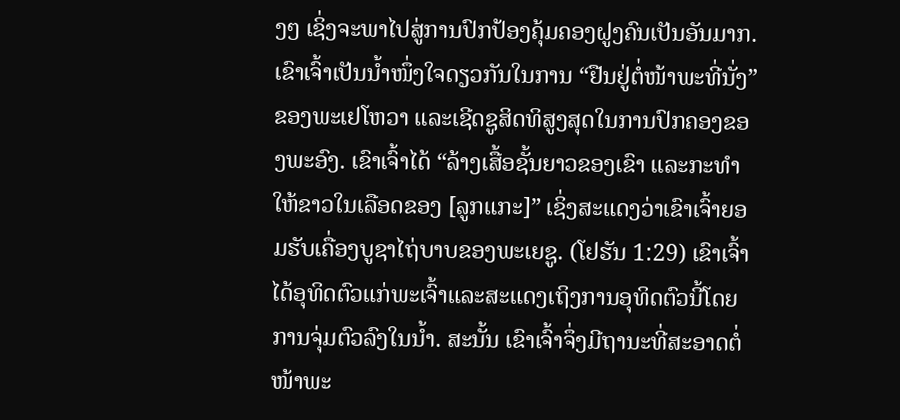ງໆ ເຊິ່ງຈະພາໄປສູ່ການປົກປ້ອງຄຸ້ມຄອງຝູງຄົນເປັນອັນມາກ. ເຂົາເຈົ້າເປັນນ້ຳໜຶ່ງໃຈດຽວກັນໃນການ “ຢືນຢູ່ຕໍ່ໜ້າພະທີ່ນັ່ງ” ຂອງພະເຢໂຫວາ ແລະເຊີດຊູສິດທິສູງສຸດໃນການປົກຄອງຂອງພະອົງ. ເຂົາເຈົ້າໄດ້ “ລ້າງເສື້ອຊັ້ນຍາວຂອງເຂົາ ແລະກະທຳໃຫ້ຂາວໃນເລືອດຂອງ [ລູກແກະ]” ເຊິ່ງສະແດງວ່າເຂົາເຈົ້າຍອມຮັບເຄື່ອງບູຊາໄຖ່ບາບຂອງພະເຍຊູ. (ໂຢຮັນ 1:29) ເຂົາເຈົ້າໄດ້ອຸທິດຕົວແກ່ພະເຈົ້າແລະສະແດງເຖິງການອຸທິດຕົວນີ້ໂດຍການຈຸ່ມຕົວລົງໃນນ້ຳ. ສະນັ້ນ ເຂົາເຈົ້າຈຶ່ງມີຖານະທີ່ສະອາດຕໍ່ໜ້າພະ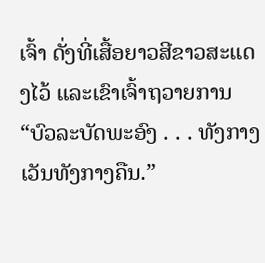ເຈົ້າ ດັ່ງທີ່ເສື້ອຍາວສີຂາວສະແດງໄວ້ ແລະເຂົາເຈົ້າຖວາຍການ “ບົວລະບັດພະອົງ . . . ທັງກາງເວັນທັງກາງຄືນ.”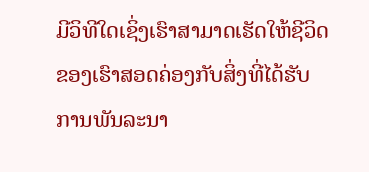ມີວິທີໃດເຊິ່ງເຮົາສາມາດເຮັດໃຫ້ຊີວິດຂອງເຮົາສອດຄ່ອງກັບສິ່ງທີ່ໄດ້ຮັບການພັນລະນາ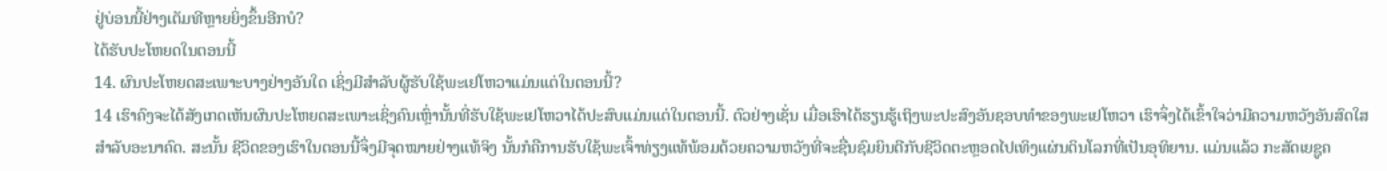ຢູ່ບ່ອນນີ້ຢ່າງເຕັມທີຫຼາຍຍິ່ງຂຶ້ນອີກບໍ?
ໄດ້ຮັບປະໂຫຍດໃນຕອນນີ້
14. ຜົນປະໂຫຍດສະເພາະບາງຢ່າງອັນໃດ ເຊິ່ງມີສຳລັບຜູ້ຮັບໃຊ້ພະເຢໂຫວາແມ່ນແຕ່ໃນຕອນນີ້?
14 ເຮົາຄົງຈະໄດ້ສັງເກດເຫັນຜົນປະໂຫຍດສະເພາະເຊິ່ງຄົນເຫຼົ່ານັ້ນທີ່ຮັບໃຊ້ພະເຢໂຫວາໄດ້ປະສົບແມ່ນແຕ່ໃນຕອນນີ້. ຕົວຢ່າງເຊັ່ນ ເມື່ອເຮົາໄດ້ຮຽນຮູ້ເຖິງພະປະສົງອັນຊອບທຳຂອງພະເຢໂຫວາ ເຮົາຈຶ່ງໄດ້ເຂົ້າໃຈວ່າມີຄວາມຫວັງອັນສົດໃສສຳລັບອະນາຄົດ. ສະນັ້ນ ຊີວິດຂອງເຮົາໃນຕອນນີ້ຈຶ່ງມີຈຸດໝາຍຢ່າງແທ້ຈິງ ນັ້ນກໍຄືການຮັບໃຊ້ພະເຈົ້າທ່ຽງແທ້ພ້ອມດ້ວຍຄວາມຫວັງທີ່ຈະຊື່ນຊົມຍິນດີກັບຊີວິດຕະຫຼອດໄປເທິງແຜ່ນດິນໂລກທີ່ເປັນອຸທິຍານ. ແມ່ນແລ້ວ ກະສັດເຍຊູຄ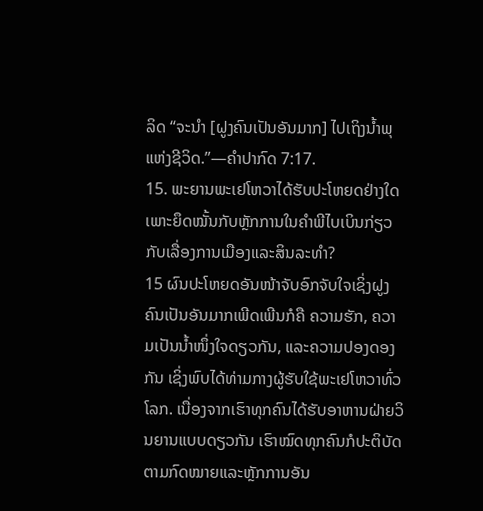ລິດ “ຈະນຳ [ຝູງຄົນເປັນອັນມາກ] ໄປເຖິງນ້ຳພຸແຫ່ງຊີວິດ.”—ຄຳປາກົດ 7:17.
15. ພະຍານພະເຢໂຫວາໄດ້ຮັບປະໂຫຍດຢ່າງໃດ ເພາະຍຶດໝັ້ນກັບຫຼັກການໃນຄຳພີໄບເບິນກ່ຽວກັບເລື່ອງການເມືອງແລະສິນລະທຳ?
15 ຜົນປະໂຫຍດອັນໜ້າຈັບອົກຈັບໃຈເຊິ່ງຝູງຄົນເປັນອັນມາກເພີດເພີນກໍຄື ຄວາມຮັກ, ຄວາມເປັນນ້ຳໜຶ່ງໃຈດຽວກັນ, ແລະຄວາມປອງດອງກັນ ເຊິ່ງພົບໄດ້ທ່າມກາງຜູ້ຮັບໃຊ້ພະເຢໂຫວາທົ່ວໂລກ. ເນື່ອງຈາກເຮົາທຸກຄົນໄດ້ຮັບອາຫານຝ່າຍວິນຍານແບບດຽວກັນ ເຮົາໝົດທຸກຄົນກໍປະຕິບັດຕາມກົດໝາຍແລະຫຼັກການອັນ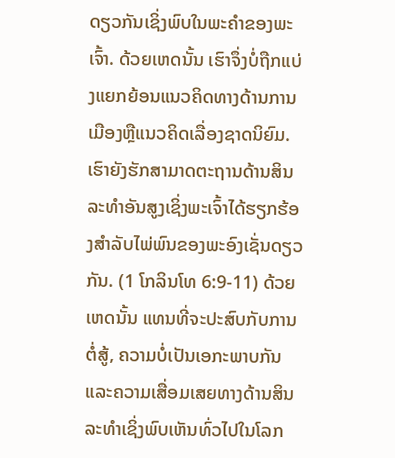ດຽວກັນເຊິ່ງພົບໃນພະຄຳຂອງພະເຈົ້າ. ດ້ວຍເຫດນັ້ນ ເຮົາຈຶ່ງບໍ່ຖືກແບ່ງແຍກຍ້ອນແນວຄິດທາງດ້ານການເມືອງຫຼືແນວຄິດເລື່ອງຊາດນິຍົມ. ເຮົາຍັງຮັກສາມາດຕະຖານດ້ານສິນລະທຳອັນສູງເຊິ່ງພະເຈົ້າໄດ້ຮຽກຮ້ອງສຳລັບໄພ່ພົນຂອງພະອົງເຊັ່ນດຽວກັນ. (1 ໂກລິນໂທ 6:9-11) ດ້ວຍເຫດນັ້ນ ແທນທີ່ຈະປະສົບກັບການຕໍ່ສູ້, ຄວາມບໍ່ເປັນເອກະພາບກັນ ແລະຄວາມເສື່ອມເສຍທາງດ້ານສິນລະທຳເຊິ່ງພົບເຫັນທົ່ວໄປໃນໂລກ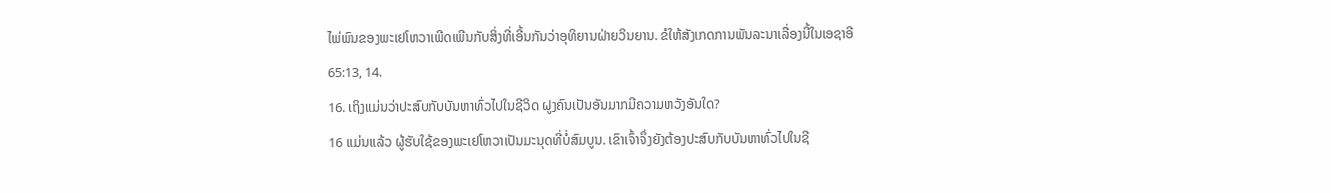ໄພ່ພົນຂອງພະເຢໂຫວາເພີດເພີນກັບສິ່ງທີ່ເອີ້ນກັນວ່າອຸທິຍານຝ່າຍວິນຍານ. ຂໍໃຫ້ສັງເກດການພັນລະນາເລື່ອງນີ້ໃນເອຊາອີ 65:13, 14.
16. ເຖິງແມ່ນວ່າປະສົບກັບບັນຫາທົ່ວໄປໃນຊີວິດ ຝູງຄົນເປັນອັນມາກມີຄວາມຫວັງອັນໃດ?
16 ແມ່ນແລ້ວ ຜູ້ຮັບໃຊ້ຂອງພະເຢໂຫວາເປັນມະນຸດທີ່ບໍ່ສົມບູນ. ເຂົາເຈົ້າຈຶ່ງຍັງຕ້ອງປະສົບກັບບັນຫາທົ່ວໄປໃນຊີ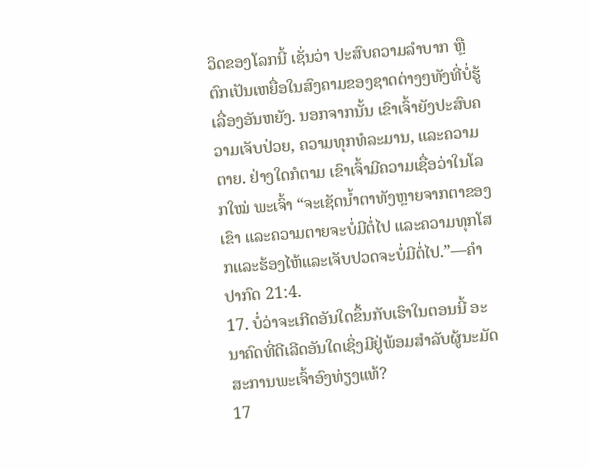ວິດຂອງໂລກນີ້ ເຊັ່ນວ່າ ປະສົບຄວາມລຳບາກ ຫຼືຕົກເປັນເຫຍື່ອໃນສົງຄາມຂອງຊາດຕ່າງໆທັງທີ່ບໍ່ຮູ້ເລື່ອງອັນຫຍັງ. ນອກຈາກນັ້ນ ເຂົາເຈົ້າຍັງປະສົບຄວາມເຈັບປ່ວຍ, ຄວາມທຸກທໍລະມານ, ແລະຄວາມຕາຍ. ຢ່າງໃດກໍຕາມ ເຂົາເຈົ້າມີຄວາມເຊື່ອວ່າໃນໂລກໃໝ່ ພະເຈົ້າ “ຈະເຊັດນ້ຳຕາທັງຫຼາຍຈາກຕາຂອງເຂົາ ແລະຄວາມຕາຍຈະບໍ່ມີຕໍ່ໄປ ແລະຄວາມທຸກໂສກແລະຮ້ອງໄຫ້ແລະເຈັບປວດຈະບໍ່ມີຕໍ່ໄປ.”—ຄຳປາກົດ 21:4.
17. ບໍ່ວ່າຈະເກີດອັນໃດຂຶ້ນກັບເຮົາໃນຕອນນີ້ ອະນາຄົດທີ່ດີເລີດອັນໃດເຊິ່ງມີຢູ່ພ້ອມສຳລັບຜູ້ນະມັດສະການພະເຈົ້າອົງທ່ຽງແທ້?
17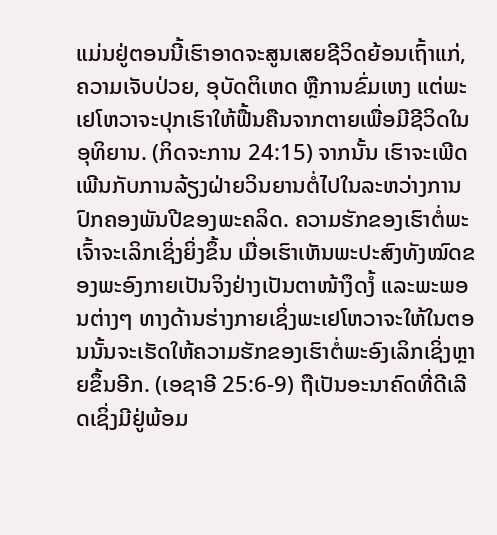ແມ່ນຢູ່ຕອນນີ້ເຮົາອາດຈະສູນເສຍຊີວິດຍ້ອນເຖົ້າແກ່, ຄວາມເຈັບປ່ວຍ, ອຸບັດຕິເຫດ ຫຼືການຂົ່ມເຫງ ແຕ່ພະເຢໂຫວາຈະປຸກເຮົາໃຫ້ຟື້ນຄືນຈາກຕາຍເພື່ອມີຊີວິດໃນອຸທິຍານ. (ກິດຈະການ 24:15) ຈາກນັ້ນ ເຮົາຈະເພີດເພີນກັບການລ້ຽງຝ່າຍວິນຍານຕໍ່ໄປໃນລະຫວ່າງການປົກຄອງພັນປີຂອງພະຄລິດ. ຄວາມຮັກຂອງເຮົາຕໍ່ພະເຈົ້າຈະເລິກເຊິ່ງຍິ່ງຂຶ້ນ ເມື່ອເຮົາເຫັນພະປະສົງທັງໝົດຂອງພະອົງກາຍເປັນຈິງຢ່າງເປັນຕາໜ້າງຶດງໍ້ ແລະພະພອນຕ່າງໆ ທາງດ້ານຮ່າງກາຍເຊິ່ງພະເຢໂຫວາຈະໃຫ້ໃນຕອນນັ້ນຈະເຮັດໃຫ້ຄວາມຮັກຂອງເຮົາຕໍ່ພະອົງເລິກເຊິ່ງຫຼາຍຂຶ້ນອີກ. (ເອຊາອີ 25:6-9) ຖືເປັນອະນາຄົດທີ່ດີເລີດເຊິ່ງມີຢູ່ພ້ອມ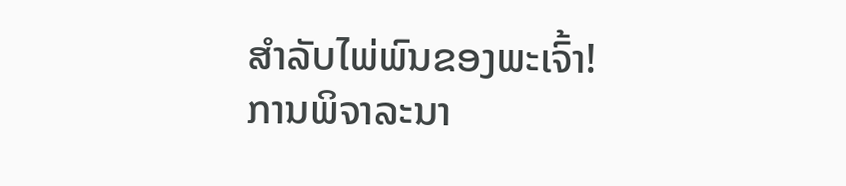ສຳລັບໄພ່ພົນຂອງພະເຈົ້າ!
ການພິຈາລະນາ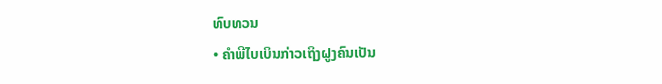ທົບທວນ
• ຄຳພີໄບເບິນກ່າວເຖິງຝູງຄົນເປັນ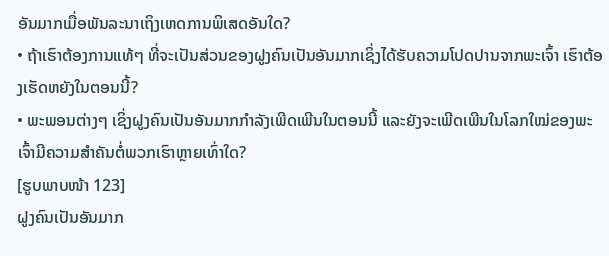ອັນມາກເມື່ອພັນລະນາເຖິງເຫດການພິເສດອັນໃດ?
• ຖ້າເຮົາຕ້ອງການແທ້ໆ ທີ່ຈະເປັນສ່ວນຂອງຝູງຄົນເປັນອັນມາກເຊິ່ງໄດ້ຮັບຄວາມໂປດປານຈາກພະເຈົ້າ ເຮົາຕ້ອງເຮັດຫຍັງໃນຕອນນີ້?
• ພະພອນຕ່າງໆ ເຊິ່ງຝູງຄົນເປັນອັນມາກກຳລັງເພີດເພີນໃນຕອນນີ້ ແລະຍັງຈະເພີດເພີນໃນໂລກໃໝ່ຂອງພະເຈົ້າມີຄວາມສຳຄັນຕໍ່ພວກເຮົາຫຼາຍເທົ່າໃດ?
[ຮູບພາບໜ້າ 123]
ຝູງຄົນເປັນອັນມາກ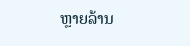ຫຼາຍລ້ານ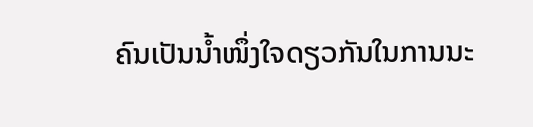ຄົນເປັນນ້ຳໜຶ່ງໃຈດຽວກັນໃນການນະ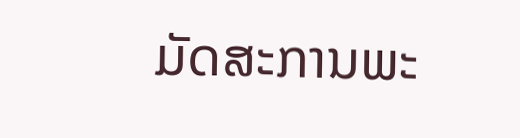ມັດສະການພະ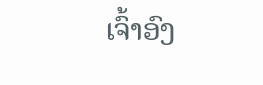ເຈົ້າອົງ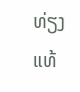ທ່ຽງແທ້